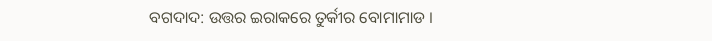ବଗଦାଦ: ଉତ୍ତର ଇରାକରେ ତୁର୍କୀର ବୋମାମାଡ ।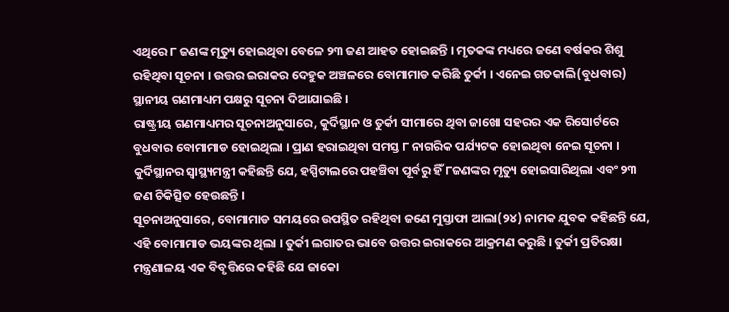ଏଥିରେ ୮ ଜଣଙ୍କ ମୃତ୍ୟୁ ହୋଇଥିବା ବେଳେ ୨୩ ଜଣ ଆହତ ହୋଇଛନ୍ତି । ମୃତକଙ୍କ ମଧ୍ୟରେ ଜଣେ ବର୍ଷକର ଶିଶୁ ରହିଥିବା ସୂଚନା । ଉତ୍ତର ଇରାକର ଦେହୁକ ଅଞ୍ଚଳରେ ବୋମାମାଡ କରିଛି ତୁର୍କୀ । ଏନେଇ ଗତକାଲି(ବୁଧବାର) ସ୍ଥାନୀୟ ଗଣମାଧ୍ୟମ ପକ୍ଷରୁ ସୂଚନା ଦିଆଯାଇଛି ।
ରାଷ୍ଟ୍ରୀୟ ଗଣମାଧ୍ୟମର ସୂଚନାଅନୁସାରେ, କୁର୍ଦିସ୍ଥାନ ଓ ତୁର୍କୀ ସୀମାରେ ଥିବା ଜାଖୋ ସହରର ଏକ ରିସୋର୍ଟରେ ବୁଧବାର ବୋମାମାଡ ହୋଇଥିଲା । ପ୍ରାଣ ହରାଇଥିବା ସମସ୍ତ ୮ ନାଗରିକ ପର୍ଯ୍ୟଟକ ହୋଇଥିବା ନେଇ ସୂଚନା । କୁର୍ଦିସ୍ଥାନର ସ୍ବାସ୍ଥ୍ୟମନ୍ତ୍ରୀ କହିଛନ୍ତି ଯେ, ହସ୍ପିଟାଲରେ ପହଞ୍ଚିବା ପୂର୍ବରୁ ହିଁ ୮ଜଣଙ୍କର ମୃତ୍ୟୁ ହୋଇସାରିଥିଲା ଏବଂ ୨୩ ଜଣ ଚିକିତ୍ସିତ ହେଉଛନ୍ତି ।
ସୂଚନାଅନୁସାରେ, ବୋମାମାଡ ସମୟରେ ଉପସ୍ଥିତ ରହିଥିବା ଜଣେ ମୁସ୍ତାଫା ଆଲା(୨୪) ନାମକ ଯୁବକ କହିଛନ୍ତି ଯେ, ଏହି ବୋମାମାଡ ଭୟଙ୍କର ଥିଲା । ତୁର୍କୀ ଲଗାତର ଭାବେ ଉତ୍ତର ଇରାକରେ ଆକ୍ରମଣ କରୁଛି । ତୁର୍କୀ ପ୍ରତିରକ୍ଷା ମନ୍ତ୍ରଣାଳୟ ଏକ ବିବୃତ୍ତିରେ କହିଛି ଯେ ଜାକୋ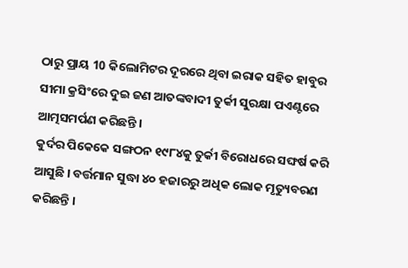ଠାରୁ ପ୍ରାୟ 10 କିଲୋମିଟର ଦୂରରେ ଥିବା ଇରାକ ସହିତ ହାବୁର ସୀମା କ୍ରସିଂରେ ଦୁଇ ଜଣ ଆତଙ୍କବାଦୀ ତୁର୍କୀ ସୁରକ୍ଷା ପଏଣ୍ଟରେ ଆତ୍ମସମର୍ପଣ କରିଛନ୍ତି ।
କୁର୍ଦର ପିକେକେ ସଙ୍ଗଠନ ୧୯୮୪କୁ ତୁର୍କୀ ବିରୋଧରେ ସଙ୍ଘର୍ଷ କରି ଆସୁଛି । ବର୍ତ୍ତମାନ ସୁଦ୍ଧା ୪୦ ହଜାରରୁ ଅଧିକ ଲୋକ ମୃତ୍ୟୁବରଣ କରିଛନ୍ତି ।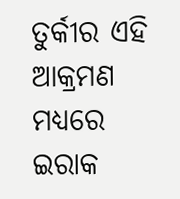ତୁର୍କୀର ଏହି ଆକ୍ରମଣ ମଧ୍ୟରେ ଇରାକ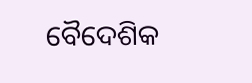ବୈଦେଶିକ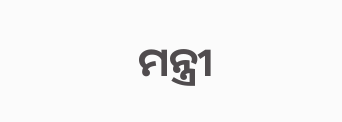ମନ୍ତ୍ରୀ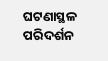ଘଟଣାସ୍ଥଳ ପରିଦର୍ଶନ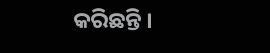କରିଛନ୍ତି ।